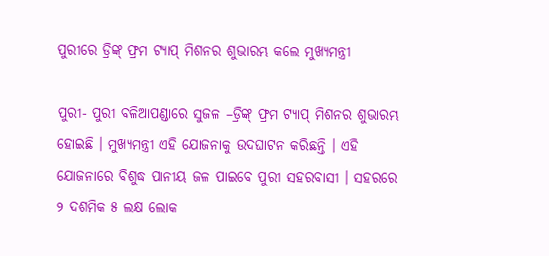ପୁରୀରେ ଡ୍ରିଙ୍କ୍ ଫ୍ରମ ଟ୍ୟାପ୍ ମିଶନର ଶୁଭାରମ୍ଭ କଲେ ମୁଖ୍ୟମନ୍ତ୍ରୀ

ପୁରୀ- ପୁରୀ ବଳିଆପଣ୍ଡାରେ ସୁଜଳ –ଡ୍ରିଙ୍କ୍ ଫ୍ରମ ଟ୍ୟାପ୍ ମିଶନର ଶୁଭାରମ୍ଭ ହୋଇଛି । ମୁଖ୍ୟମନ୍ତ୍ରୀ ଏହି ଯୋଜନାକୁ ଉଦଘାଟନ କରିଛନ୍ତି । ଏହି ଯୋଜନାରେ ବିଶୁଦ୍ଧ ପାନୀୟ ଜଳ ପାଇବେ ପୁରୀ ସହରବାସୀ । ସହରରେ ୨ ଦଶମିକ ୫ ଲକ୍ଷ ଲୋକ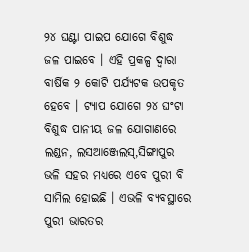୨୪ ଘଣ୍ଟା ପାଇପ ଯୋଗେ ବିଶୁଦ୍ଧ ଜଳ ପାଇବେ । ଏହି ପ୍ରକଳ୍ପ ଦ୍ୱାରା ବାର୍ଷିକ ୨ କୋଟି ପର୍ଯ୍ୟଟକ ଉପକୃତ ହେବେ । ଟ୍ୟାପ ଯୋଗେ ୨୪ ଘଂଟା ବିଶୁଦ୍ଧ ପାନୀୟ ଜଳ ଯୋଗାଣରେ ଲଣ୍ଡନ, ଲସଆଞ୍ଜେଲସ୍‌,ସିଙ୍ଗାପୁର ଭଳି ସହର ମଧ୍ୟରେ ଏବେ ପୁରୀ ବି ସାମିଲ ହୋଇଛି । ଏଭଳି ବ୍ୟବସ୍ଥାରେ ପୁରୀ ଭାରତର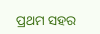ପ୍ରଥମ ସହର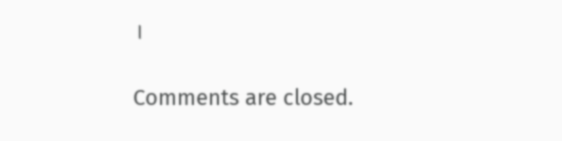।

Comments are closed.